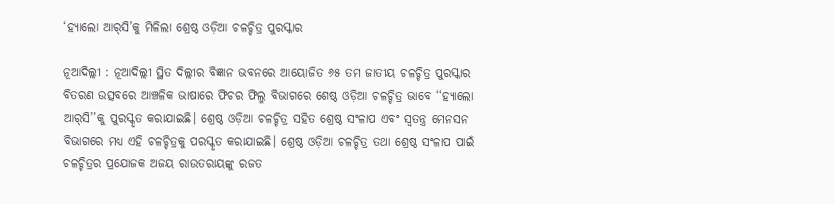‘ହ୍ୟାଲୋ ଆର୍‌ସି’କୁ ମିଳିଲା ଶ୍ରେଷ୍ଠ ଓଡ଼ିଆ ଚଳଚ୍ଚିତ୍ର ପୁରସ୍କାର

ନୂଆଦିଲ୍ଲୀ : ନୂଆଦିଲ୍ଲୀ ସ୍ଥିତ ଦିଲ୍ଲୀର ବିଜ୍ଞାନ ଭବନରେ ଆୟୋଜିତ ୬୫ ତମ ଜାତୀୟ ଚଳଚ୍ଚିତ୍ର ପୁରସ୍କାର ବିତରଣ ଉତ୍ସବରେ ଆଞ୍ଚଳିକ ଭାଷାରେ ଫିଚର ଫିଲ୍ମ ବିଭାଗରେ ଶେଷ୍ଠ ଓଡ଼ିଆ ଚଳଚ୍ଚିତ୍ର ଭାବେ ‘‘ହ୍ୟାଲୋ ଆର୍‌ସି’’କୁ ପୁରସ୍କୃତ କରାଯାଇଛି। ଶ୍ରେଷ୍ଠ ଓଡ଼ିଆ ଚଳଚ୍ଚିତ୍ର ସହିତ ଶ୍ରେଷ୍ଠ ସଂଳାପ ଏବଂ ସ୍ୱତନ୍ତ୍ର ମେନସନ ବିଭାଗରେ ମଧ୍ୟ ଏହି ଚଳଚ୍ଚିତ୍ରକୁ ପରସ୍କୃତ କରାଯାଇଛି। ଶ୍ରେଷ୍ଠ ଓଡ଼ିଆ ଚଳଚ୍ଚିତ୍ର ତଥା ଶ୍ରେଷ୍ଠ ସଂଳାପ ପାଇଁ ଚଳଚ୍ଚିତ୍ରର ପ୍ରଯୋଜକ ଅଜୟ ରାଉତରାୟଙ୍କୁ ରଜତ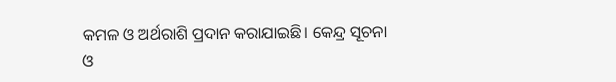କମଳ ଓ ଅର୍ଥରାଶି ପ୍ରଦାନ କରାଯାଇଛି। କେନ୍ଦ୍ର ସୂଚନା ଓ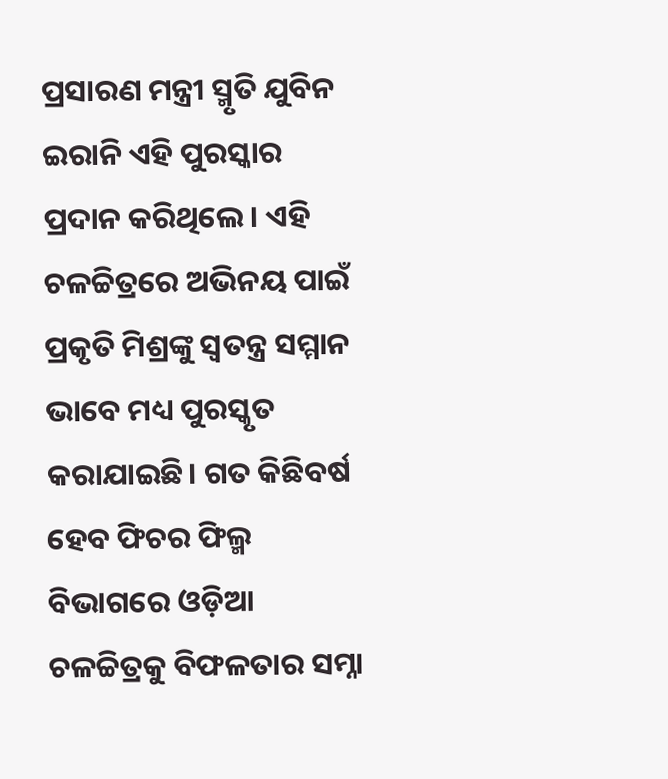ପ୍ରସାରଣ ମନ୍ତ୍ରୀ ସ୍ମୃତି ଯୁବିନ ଇରାନି ଏହି ପୁରସ୍କାର ପ୍ରଦାନ କରିଥିଲେ। ଏହି ଚଳଚ୍ଚିତ୍ରରେ ଅଭିନୟ ପାଇଁ ପ୍ରକୃତି ମିଶ୍ରଙ୍କୁ ସ୍ୱତନ୍ତ୍ର ସମ୍ମାନ ଭାବେ ମଧ୍ୟ ପୁରସ୍କୃତ କରାଯାଇଛି। ଗତ କିଛିବର୍ଷ ହେବ ଫିଚର ଫିଲ୍ମ ବିଭାଗରେ ଓଡ଼ିଆ ଚଳଚ୍ଚିତ୍ରକୁ ବିଫଳତାର ସମ୍ନା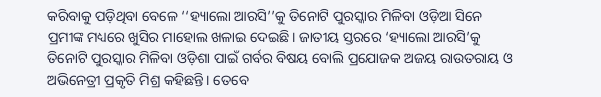କରିବାକୁ ପଡ଼ିଥିବା ବେଳେ ‘‘ହ୍ୟାଲୋ ଆରସି’’କୁ ତିନୋଟି ପୁରସ୍କାର ମିଳିବା ଓଡ଼ିଆ ସିନେ ପ୍ରମୀଙ୍କ ମଧ୍ୟରେ ଖୁସିର ମାହୋଲ ଖଳାଇ ଦେଇଛି। ଜାତୀୟ ସ୍ତରରେ ‘ହ୍ୟାଲୋ ଆରସି’କୁ ତିନୋଟି ପୁରସ୍କାର ମିଳିବା ଓଡ଼ିଶା ପାଇଁ ଗର୍ବର ବିଷୟ ବୋଲି ପ୍ରଯୋଜକ ଅଜୟ ରାଉତରାୟ ଓ ଅଭିନେତ୍ରୀ ପ୍ରକୃତି ମିଶ୍ର କହିଛନ୍ତି। ତେବେ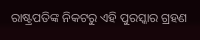ରାଷ୍ଟ୍ରପତିଙ୍କ ନିକଟରୁ ଏହି ପୁରସ୍କାର ଗ୍ରହଣ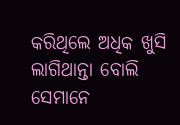କରିଥିଲେ ଅଧିକ ଖୁସି ଲାଗିଥାନ୍ତା ବୋଲି ସେମାନେ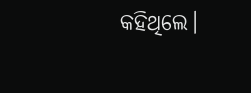କହିଥିଲେ।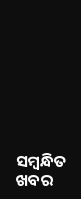ସମ୍ବନ୍ଧିତ ଖବର